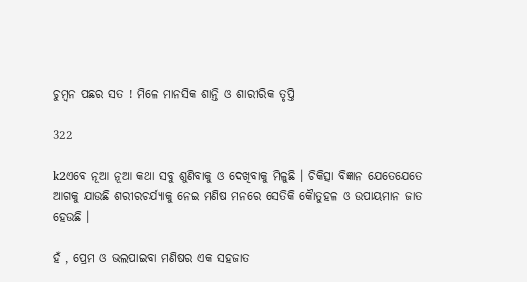ଚୁମ୍ବନ ପଛର ସତ ! ମିଳେ ମାନସିକ ଶାନ୍ତି ଓ ଶାରୀରିକ ତୃପ୍ତି

322

k2ଏବେ ନୂଆ ନୂଆ କଥା ସବୁ ଶୁଣିବାକୁ ଓ ଦେଖିବାକୁ ମିଳୁଛି । ଚିକିତ୍ସା ବିଜ୍ଞାନ ଯେତେଯେତେ ଆଗକୁ ଯାଉଛି ଶରୀରଚର୍ଯ୍ୟାକୁ ନେଇ ମଣିଷ ମନରେ ସେତିକି କୈାତୁହଳ ଓ ଉପାୟମାନ ଜାତ ହେଉଛି ।

ହଁ , ପ୍ରେମ ଓ ଭଲପାଇବା ମଣିଷର ଏକ ସହଜାତ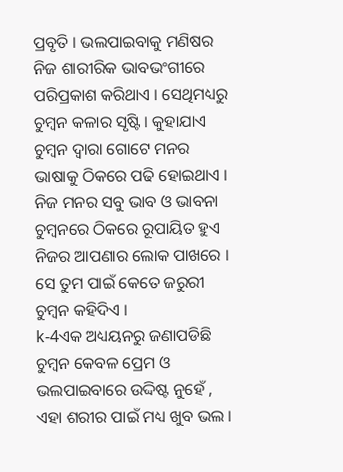ପ୍ରବୃତି । ଭଲପାଇବାକୁ ମଣିଷର ନିଜ ଶାରୀରିକ ଭାବଭଂଗୀରେ ପରିପ୍ରକାଶ କରିଥାଏ । ସେଥିମଧ୍ୟରୁ ଚୁମ୍ବନ କଳାର ସୃଷ୍ଟି । କୁହାଯାଏ ଚୁମ୍ବନ ଦ୍ୱାରା ଗୋଟେ ମନର ଭାଷାକୁ ଠିକରେ ପଢି ହୋଇଥାଏ । ନିଜ ମନର ସବୁ ଭାବ ଓ ଭାବନା ଚୁମ୍ବନରେ ଠିକରେ ରୂପାୟିତ ହୁଏ ନିଜର ଆପଣାର ଲୋକ ପାଖରେ । ସେ ତୁମ ପାଇଁ କେତେ ଜରୁରୀ ଚୁମ୍ବନ କହିଦିଏ ।
k-4ଏକ ଅଧ୍ୟୟନରୁ ଜଣାପଡିଛି ଚୁମ୍ବନ କେବଳ ପ୍ରେମ ଓ ଭଲପାଇବାରେ ଉଦ୍ଦିଷ୍ଟ ନୁହେଁ , ଏହା ଶରୀର ପାଇଁ ମଧ୍ୟ ଖୁବ ଭଲ ।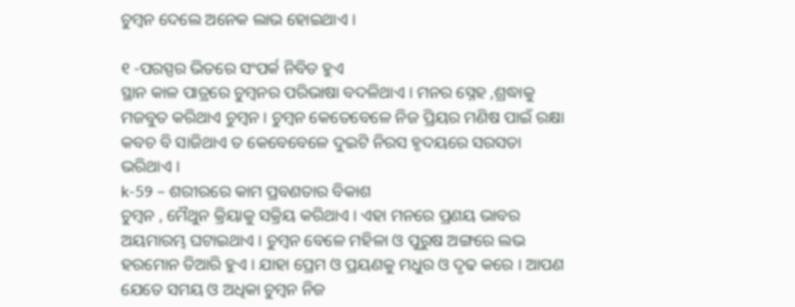ଚୁମ୍ବନ ଦେଲେ ଅନେକ ଲାଭ ହୋଇଥାଏ ।

୧ -ପରସ୍ପର ଭିତରେ ସଂପର୍କ ନିବିଡ ହୁଏ
ସ୍ଥାନ କାଳ ପାତ୍ରରେ ଚୁମ୍ବନର ପରିଭାଷା ବଦଳିଥାଏ । ମନର ସ୍ନେହ ,ଶ୍ରଦ୍ଧାକୁ ମଜବୁତ କରିଥାଏ ଚୁମ୍ବନ । ଚୁମ୍ବନ କେତେବେଳେ ନିଜ ପ୍ରିୟର ମଣିଷ ପାଇଁ ରକ୍ଷା କବଚ ବି ସାଜିଥାଏ ତ କେବେବେଳେ ଦୁଇଟି ନିରସ ହୃଦୟରେ ସରସତା ଭରିଥାଏ ।
k-5୨ – ଶରୀରରେ କାମ ପ୍ରବଣତାର ବିକାଶ
ଚୁମ୍ବନ , ମୈଥୁନ କ୍ରିୟାକୁ ସକ୍ରିୟ କରିଥାଏ । ଏହା ମନରେ ପ୍ରଣୟ ଭାବର ଅୟମାରମ୍ଭ ଘଟାଇଥାଏ । ଚୁମ୍ବନ ବେଳେ ମହିଳା ଓ ପୁରୁଷ ଅଙ୍ଗରେ ଲଭ ହରମୋନ ତିଆରି ହୁଏ । ଯାହା ପ୍ରେମ ଓ ପ୍ରୟଣକୁ ମଧୁର ଓ ଦୃଢ କରେ । ଆପଣ ଯେତେ ସମୟ ଓ ଅଧିକା ଚୁମ୍ବନ ନିଜ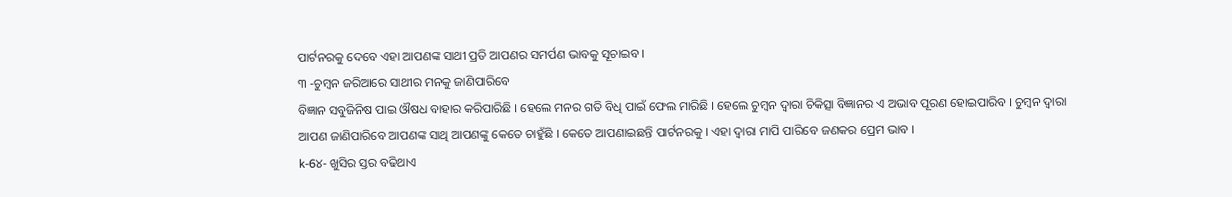ପାର୍ଟନରକୁ ଦେବେ ଏହା ଆପଣଙ୍କ ସାଥୀ ପ୍ରତି ଆପଣର ସମର୍ପଣ ଭାବକୁ ସୂଚାଇବ ।
୩ -ଚୁମ୍ବନ ଜରିଆରେ ସାଥୀର ମନକୁ ଜାଣିପାରିବେ
ବିଜ୍ଞାନ ସବୁଜିନିଷ ପାଇ ଔଷଧ ବାହାର କରିପାରିଛି । ହେଲେ ମନର ଗତି ବିଧି ପାଇଁ ଫେଲ ମାରିଛି । ହେଲେ ଚୁମ୍ବନ ଦ୍ୱାରା ଚିକିତ୍ସା ବିଜ୍ଞାନର ଏ ଅଭାବ ପୂରଣ ହୋଇପାରିବ । ଚୁମ୍ବନ ଦ୍ୱାରା ଆପଣ ଜାଣିପାରିବେ ଆପଣଙ୍କ ସାଥି ଆପଣଙ୍କୁ କେତେ ଚାହୁଁଛି । କେତେ ଆପଣାଇଛନ୍ତି ପାର୍ଟନରକୁ । ଏହା ଦ୍ୱାରା ମାପି ପାରିବେ ଜଣକର ପ୍ରେମ ଭାବ ।
k-6୪- ଖୁସିର ସ୍ତର ବଢିଥାଏ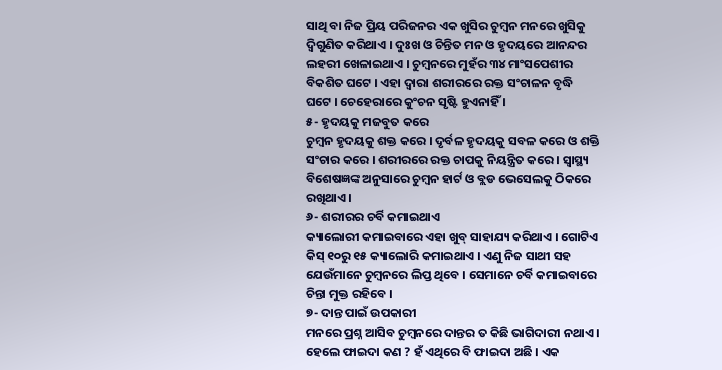ସାଥି ବା ନିଜ ପ୍ରିୟ ପରିଜନର ଏକ ଖୁସିର ଚୁମ୍ବନ ମନରେ ଖୁସିକୁ ଦ୍ୱିଗୁଣିତ କରିଥାଏ । ଦୁଃଖ ଓ ଚିନ୍ତିତ ମନ ଓ ହୃଦୟରେ ଆନନ୍ଦର ଲହରୀ ଖେଳାଇଥାଏ । ଚୁମ୍ବନରେ ମୁହଁର ୩୪ ମାଂସପେଶୀର ବିକଶିତ ଘଟେ । ଏହା ଦ୍ୱାରା ଶରୀରରେ ରକ୍ତ ସଂଚାଳନ ବୃଦ୍ଧି ଘଟେ । ଚେହେରାରେ କୁଂଚନ ସୃଷ୍ଟି ହୁଏନାହିଁ ।
୫- ହୃଦୟକୁ ମଜବୁତ କରେ
ଚୁମ୍ବନ ହୃଦୟକୁ ଶକ୍ତ କରେ । ଦୃର୍ବଳ ହୃଦୟକୁ ସବଳ କରେ ଓ ଶକ୍ତି ସଂଚାର କରେ । ଶରୀରରେ ରକ୍ତ ଚାପକୁ ନିୟନ୍ତ୍ରିତ କରେ । ସ୍ୱାସ୍ଥ୍ୟ ବିଶେଷଜ୍ଞଙ୍କ ଅନୁସାରେ ଚୁମ୍ବନ ହାର୍ଟ ଓ ବ୍ଲଡ ଭେସେଲକୁ ଠିକରେ ରଖିଥାଏ ।
୬- ଶରୀରର ଚର୍ବି କମାଇଥାଏ
କ୍ୟାଲୋରୀ କମାଇବାରେ ଏହା ଖୁବ୍ ସାହାଯ୍ୟ କରିଥାଏ । ଗୋଟିଏ କିସ୍ ୧୦ରୁ ୧୫ କ୍ୟାଲୋରି କମାଇଥାଏ । ଏଣୁ ନିଜ ସାଥୀ ସହ ଯେଉଁମାନେ ଚୁମ୍ବନରେ ଲିପ୍ତ ଥିବେ । ସେମାନେ ଚର୍ବି କମାଇବାରେ ଚିନ୍ତା ମୁକ୍ତ ରହିବେ ।
୭- ଦାନ୍ତ ପାଇଁ ଉପକାରୀ
ମନରେ ପ୍ରଶ୍ନ ଆସିବ ଚୁମ୍ବନରେ ଦାନ୍ତର ତ କିଛି ଭାଗିଦାରୀ ନଥାଏ । ହେଲେ ଫାଇଦା କଣ ? ହଁ ଏଥିରେ ବି ଫାଇଦା ଅଛି । ଏକ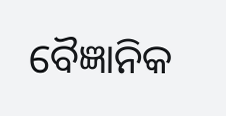ବୈଜ୍ଞାନିକ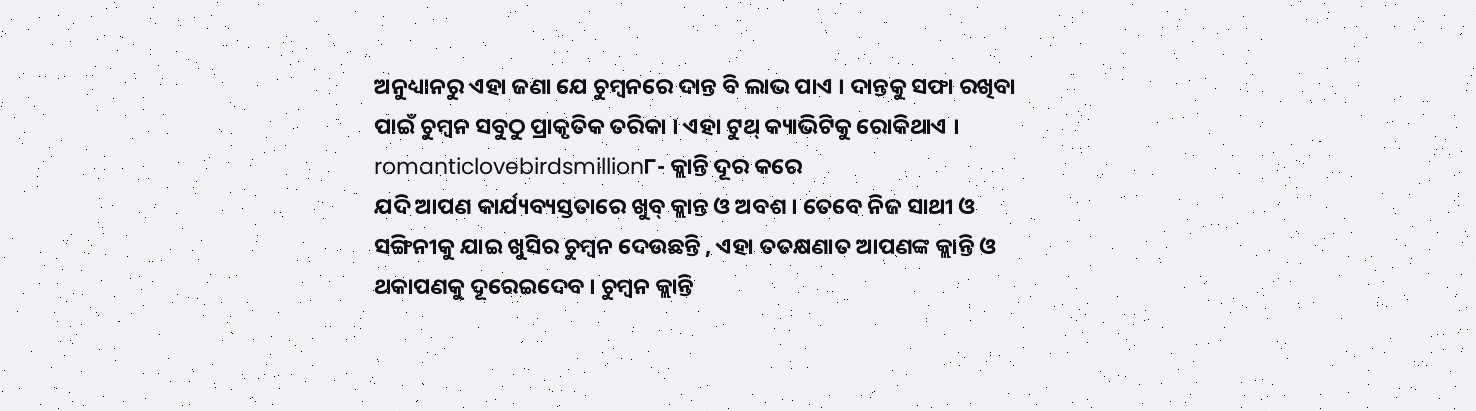ଅନୁଧ୍ୟାନରୁ ଏହା ଜଣା ଯେ ଚୁମ୍ବନରେ ଦାନ୍ତ ବି ଲାଭ ପାଏ । ଦାନ୍ତକୁ ସଫା ରଖିବା ପାଇଁ ଚୁମ୍ବନ ସବୁଠୁ ପ୍ରାକୃତିକ ତରିକା । ଏହା ଟୁଥ୍ କ୍ୟାଭିଟିକୁ ରୋକିଥାଏ ।
romanticlovebirdsmillion୮- କ୍ଲାନ୍ତି ଦୂର କରେ
ଯଦି ଆପଣ କାର୍ଯ୍ୟବ୍ୟସ୍ତତାରେ ଖୁବ୍ କ୍ଲାନ୍ତ ଓ ଅବଶ । ତେବେ ନିଜ ସାଥୀ ଓ ସଙ୍ଗିନୀକୁ ଯାଇ ଖୁସିର ଚୁମ୍ବନ ଦେଉଛନ୍ତି , ଏହା ତତକ୍ଷଣାତ ଆପଣଙ୍କ କ୍ଲାନ୍ତି ଓ ଥକାପଣକୁ ଦୂରେଇଦେବ । ଚୁମ୍ବନ କ୍ଲାନ୍ତି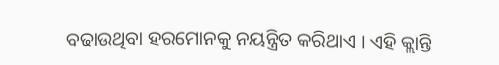ବଢାଉଥିବା ହରମୋନକୁ ନୟନ୍ତ୍ରିତ କରିଥାଏ । ଏହି କ୍ଲାନ୍ତି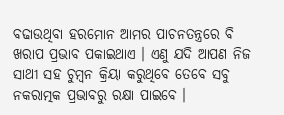ବଢାଉଥିବା ହରମୋନ ଆମର ପାଚନତନ୍ତ୍ରରେ ବି ଖରାପ ପ୍ରଭାବ ପକାଇଥାଏ । ଏଣୁ ଯଦି ଆପଣ ନିଜ ସାଥୀ ସହ ଚୁମ୍ବନ କ୍ରିୟା କରୁଥିବେ ତେବେ ସବୁ ନକରାତ୍ମକ ପ୍ରଭାବରୁ ରକ୍ଷା ପାଇବେ ।